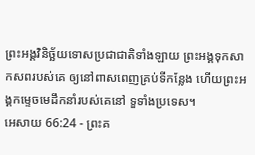ព្រះអង្គវិនិច្ឆ័យទោសប្រជាជាតិទាំងឡាយ ព្រះអង្គទុកសាកសពរបស់គេ ឲ្យនៅពាសពេញគ្រប់ទីកន្លែង ហើយព្រះអង្គកម្ទេចមេដឹកនាំរបស់គេនៅ ទួទាំងប្រទេស។
អេសាយ 66:24 - ព្រះគ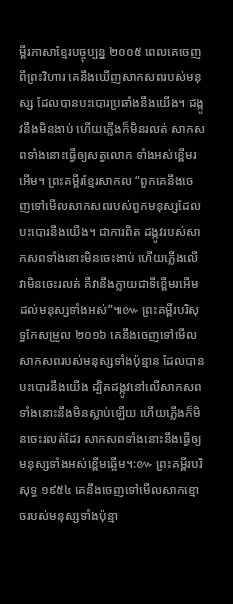ម្ពីរភាសាខ្មែរបច្ចុប្បន្ន ២០០៥ ពេលគេចេញពីព្រះវិហារ គេនឹងឃើញសាកសពរបស់មនុស្ស ដែលបានបះបោរប្រឆាំងនឹងយើង។ ដង្កូវនឹងមិនងាប់ ហើយភ្លើងក៏មិនរលត់ សាកសពទាំងនោះធ្វើឲ្យសត្វលោក ទាំងអស់ខ្ពើមរអើម។ ព្រះគម្ពីរខ្មែរសាកល “ពួកគេនឹងចេញទៅមើលសាកសពរបស់ពួកមនុស្សដែលបះបោរនឹងយើង។ ជាការពិត ដង្កូវរបស់សាកសពទាំងនោះមិនចេះងាប់ ហើយភ្លើងលើវាមិនចេះរលត់ គឺវានឹងក្លាយជាទីខ្ពើមរអើមដល់មនុស្សទាំងអស់”៕៚ ព្រះគម្ពីរបរិសុទ្ធកែសម្រួល ២០១៦ គេនឹងចេញទៅមើលសាកសពរបស់មនុស្សទាំងប៉ុន្មាន ដែលបានបះបោរនឹងយើង ដ្បិតដង្កូវនៅលើសាកសពទាំងនោះនឹងមិនស្លាប់ឡើយ ហើយភ្លើងក៏មិនចេះរលត់ដែរ សាកសពទាំងនោះនឹងធ្វើឲ្យមនុស្សទាំងអស់ខ្ពើមឆ្អើម។:៚ ព្រះគម្ពីរបរិសុទ្ធ ១៩៥៤ គេនឹងចេញទៅមើលសាកខ្មោចរបស់មនុស្សទាំងប៉ុន្មា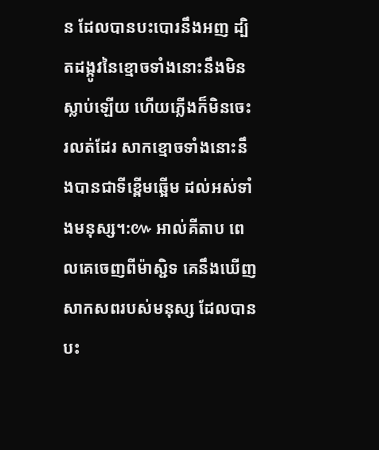ន ដែលបានបះបោរនឹងអញ ដ្បិតដង្កូវនៃខ្មោចទាំងនោះនឹងមិនស្លាប់ឡើយ ហើយភ្លើងក៏មិនចេះរលត់ដែរ សាកខ្មោចទាំងនោះនឹងបានជាទីខ្ពើមឆ្អើម ដល់អស់ទាំងមនុស្ស។:៚ អាល់គីតាប ពេលគេចេញពីម៉ាស្ជិទ គេនឹងឃើញសាកសពរបស់មនុស្ស ដែលបានបះ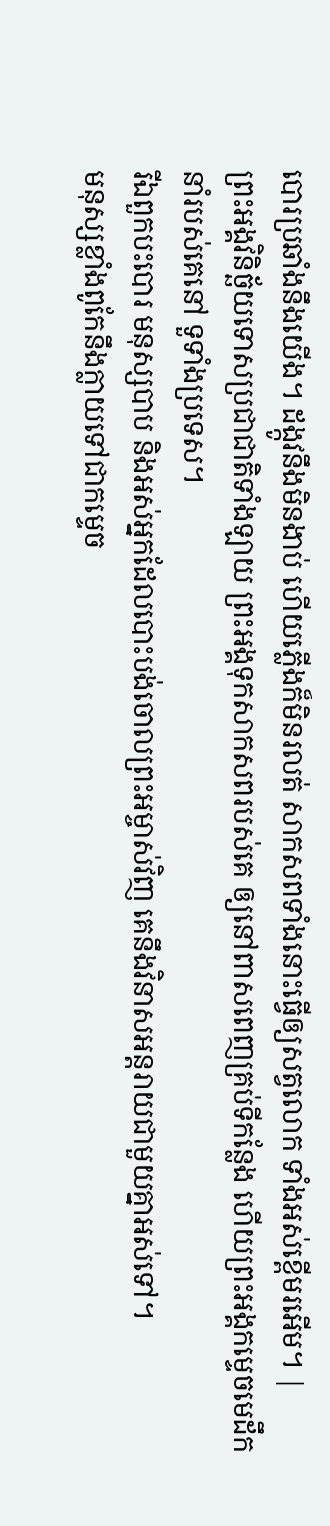បោរប្រឆាំងនឹងយើង។ ដង្កូវនឹងមិនងាប់ ហើយភ្លើងក៏មិនរលត់ សាកសពទាំងនោះធ្វើឲ្យសត្វលោក ទាំងអស់ខ្ពើមរអើម។ |
ព្រះអង្គវិនិច្ឆ័យទោសប្រជាជាតិទាំងឡាយ ព្រះអង្គទុកសាកសពរបស់គេ ឲ្យនៅពាសពេញគ្រប់ទីកន្លែង ហើយព្រះអង្គកម្ទេចមេដឹកនាំរបស់គេនៅ ទួទាំងប្រទេស។
រីឯពួកបះបោរ មនុស្សបាប និងអស់អ្នកដែលបោះបង់ចោលព្រះអម្ចាស់វិញ គេនឹងវិនាសអន្តរាយជាមួយគ្នាអស់ទៅ។
មនុស្សខ្លាំងពូកែនឹងក្លាយទៅជាកម្ទេច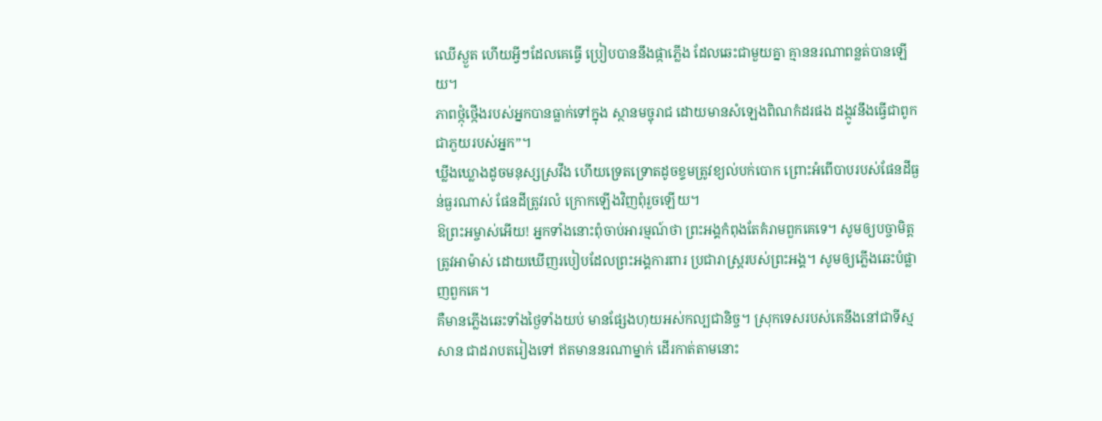ឈើស្ងួត ហើយអ្វីៗដែលគេធ្វើ ប្រៀបបាននឹងផ្កាភ្លើង ដែលឆេះជាមួយគ្នា គ្មាននរណាពន្លត់បានឡើយ។
ភាពថ្កុំថ្កើងរបស់អ្នកបានធ្លាក់ទៅក្នុង ស្ថានមច្ចុរាជ ដោយមានសំឡេងពិណកំដរផង ដង្កូវនឹងធ្វើជាពូក ជាភួយរបស់អ្នក”។
ឃ្លីងឃ្លោងដូចមនុស្សស្រវឹង ហើយទ្រេតទ្រោតដូចខ្ទមត្រូវខ្យល់បក់បោក ព្រោះអំពើបាបរបស់ផែនដីធ្ងន់ធ្ងរណាស់ ផែនដីត្រូវរលំ ក្រោកឡើងវិញពុំរួចឡើយ។
ឱព្រះអម្ចាស់អើយ! អ្នកទាំងនោះពុំចាប់អារម្មណ៍ថា ព្រះអង្គកំពុងតែគំរាមពួកគេទេ។ សូមឲ្យបច្ចាមិត្តត្រូវអាម៉ាស់ ដោយឃើញរបៀបដែលព្រះអង្គការពារ ប្រជារាស្ដ្ររបស់ព្រះអង្គ។ សូមឲ្យភ្លើងឆេះបំផ្លាញពួកគេ។
គឺមានភ្លើងឆេះទាំងថ្ងៃទាំងយប់ មានផ្សែងហុយអស់កល្បជានិច្ច។ ស្រុកទេសរបស់គេនឹងនៅជាទីស្មសាន ជាដរាបតរៀងទៅ ឥតមាននរណាម្នាក់ ដើរកាត់តាមនោះ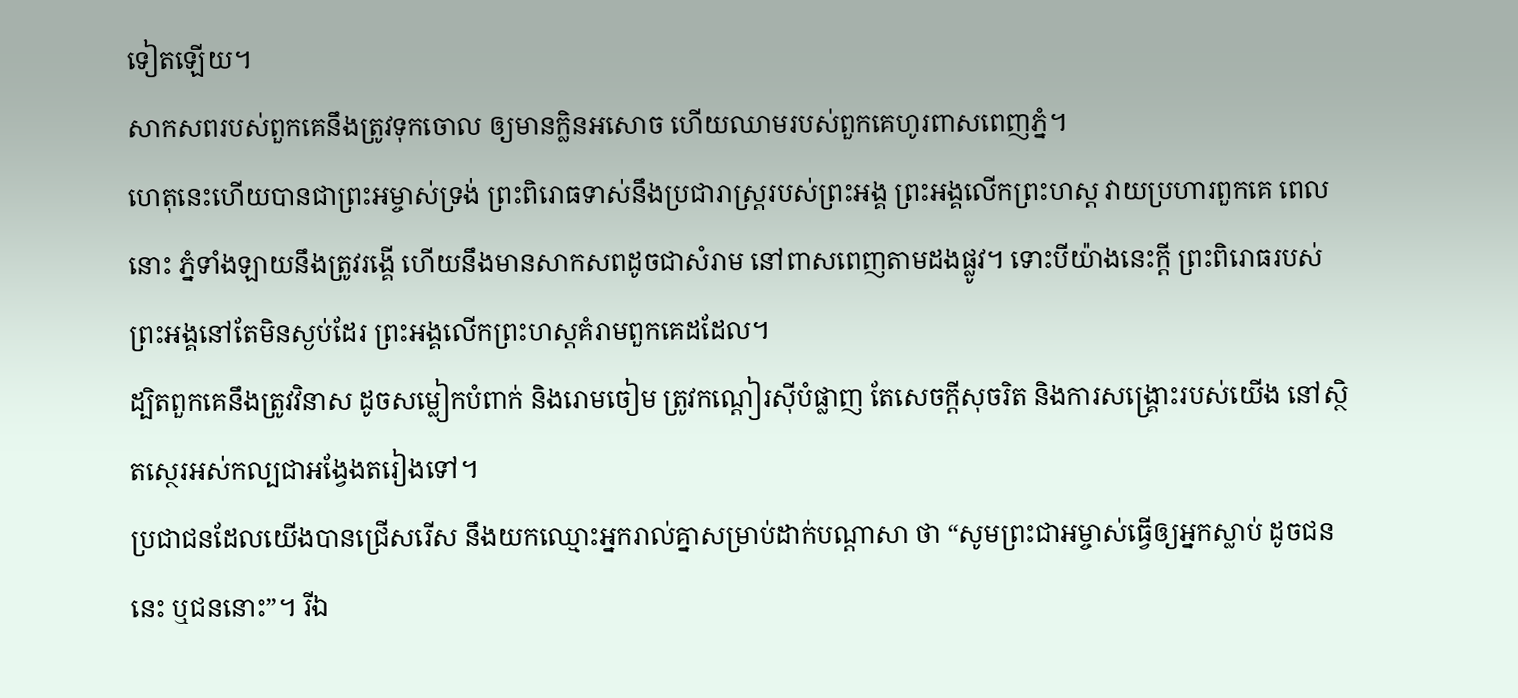ទៀតឡើយ។
សាកសពរបស់ពួកគេនឹងត្រូវទុកចោល ឲ្យមានក្លិនអសោច ហើយឈាមរបស់ពួកគេហូរពាសពេញភ្នំ។
ហេតុនេះហើយបានជាព្រះអម្ចាស់ទ្រង់ ព្រះពិរោធទាស់នឹងប្រជារាស្ត្ររបស់ព្រះអង្គ ព្រះអង្គលើកព្រះហស្ដ វាយប្រហារពួកគេ ពេលនោះ ភ្នំទាំងឡាយនឹងត្រូវរង្គើ ហើយនឹងមានសាកសពដូចជាសំរាម នៅពាសពេញតាមដងផ្លូវ។ ទោះបីយ៉ាងនេះក្ដី ព្រះពិរោធរបស់ ព្រះអង្គនៅតែមិនស្ងប់ដែរ ព្រះអង្គលើកព្រះហស្ដគំរាមពួកគេដដែល។
ដ្បិតពួកគេនឹងត្រូវវិនាស ដូចសម្លៀកបំពាក់ និងរោមចៀម ត្រូវកណ្ដៀរស៊ីបំផ្លាញ តែសេចក្ដីសុចរិត និងការសង្គ្រោះរបស់យើង នៅស្ថិតស្ថេរអស់កល្បជាអង្វែងតរៀងទៅ។
ប្រជាជនដែលយើងបានជ្រើសរើស នឹងយកឈ្មោះអ្នករាល់គ្នាសម្រាប់ដាក់បណ្ដាសា ថា “សូមព្រះជាអម្ចាស់ធ្វើឲ្យអ្នកស្លាប់ ដូចជននេះ ឬជននោះ”។ រីឯ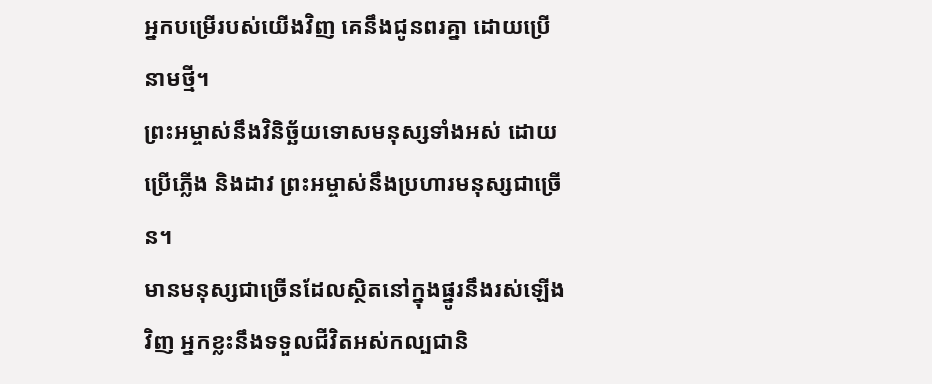អ្នកបម្រើរបស់យើងវិញ គេនឹងជូនពរគ្នា ដោយប្រើនាមថ្មី។
ព្រះអម្ចាស់នឹងវិនិច្ឆ័យទោសមនុស្សទាំងអស់ ដោយប្រើភ្លើង និងដាវ ព្រះអម្ចាស់នឹងប្រហារមនុស្សជាច្រើន។
មានមនុស្សជាច្រើនដែលស្ថិតនៅក្នុងផ្នូរនឹងរស់ឡើងវិញ អ្នកខ្លះនឹងទទួលជីវិតអស់កល្បជានិ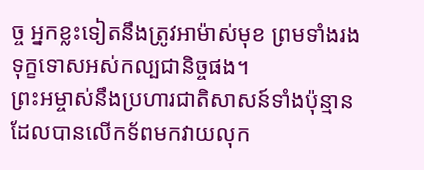ច្ច អ្នកខ្លះទៀតនឹងត្រូវអាម៉ាស់មុខ ព្រមទាំងរងទុក្ខទោសអស់កល្បជានិច្ចផង។
ព្រះអម្ចាស់នឹងប្រហារជាតិសាសន៍ទាំងប៉ុន្មាន ដែលបានលើកទ័ពមកវាយលុក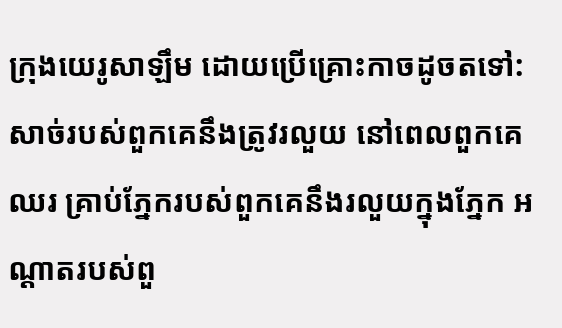ក្រុងយេរូសាឡឹម ដោយប្រើគ្រោះកាចដូចតទៅ: សាច់របស់ពួកគេនឹងត្រូវរលួយ នៅពេលពួកគេឈរ គ្រាប់ភ្នែករបស់ពួកគេនឹងរលួយក្នុងភ្នែក អណ្ដាតរបស់ពួ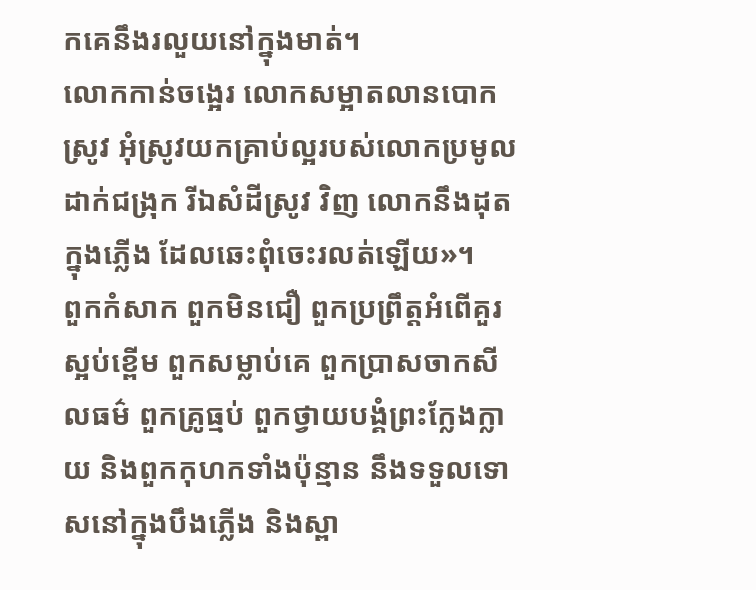កគេនឹងរលួយនៅក្នុងមាត់។
លោកកាន់ចង្អេរ លោកសម្អាតលានបោកស្រូវ អុំស្រូវយកគ្រាប់ល្អរបស់លោកប្រមូលដាក់ជង្រុក រីឯសំដីស្រូវ វិញ លោកនឹងដុតក្នុងភ្លើង ដែលឆេះពុំចេះរលត់ឡើយ»។
ពួកកំសាក ពួកមិនជឿ ពួកប្រព្រឹត្តអំពើគួរស្អប់ខ្ពើម ពួកសម្លាប់គេ ពួកប្រាសចាកសីលធម៌ ពួកគ្រូធ្មប់ ពួកថ្វាយបង្គំព្រះក្លែងក្លាយ និងពួកកុហកទាំងប៉ុន្មាន នឹងទទួលទោសនៅក្នុងបឹងភ្លើង និងស្ពា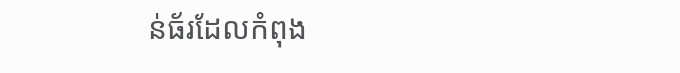ន់ធ័រដែលកំពុង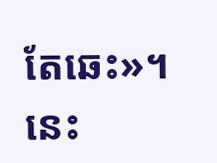តែឆេះ»។ នេះ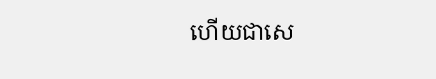ហើយជាសេ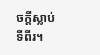ចក្ដីស្លាប់ទីពីរ។